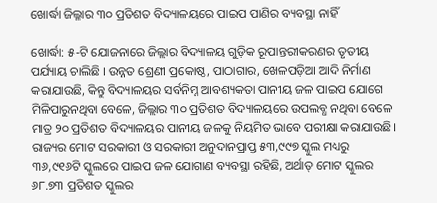ଖୋର୍ଦ୍ଧା ଜିଲ୍ଳାର ୩୦ ପ୍ରତିଶତ ବିଦ୍ୟାଳୟରେ ପାଇପ ପାଣିର ବ୍ୟବସ୍ଥା ନାହିଁ

ଖୋର୍ଦ୍ଧା: ୫-ଟି ଯୋଜନାରେ ଜିଲ୍ଲାର ବିଦ୍ୟାଳୟ ଗୁଡ଼ିକ ରୂପାନ୍ତରୀକରଣର ତୃତୀୟ ପର୍ଯ୍ୟାୟ ଚାଲିଛି । ଉନ୍ନତ ଶ୍ରେଣୀ ପ୍ରକୋଷ୍ଠ, ପାଠାଗାର, ଖେଳପଡ଼ିଆ ଆଦି ନିର୍ମାଣ କରାଯାଉଛି, କିନ୍ତୁ ବିଦ୍ୟାଳୟର ସର୍ବନିମ୍ନ ଆବଶ୍ୟକତା ପାନୀୟ ଜଳ ପାଇପ ଯୋଗେ ମିଳିପାରୁନଥିବା ବେଳେ, ଜିଲ୍ଲାର ୩୦ ପ୍ରତିଶତ ବିଦ୍ୟାଳୟରେ ଉପଲବ୍ଧ ନଥିବା ବେଳେ ମାତ୍ର ୨୦ ପ୍ରତିଶତ ବିଦ୍ୟାଳୟର ପାନୀୟ ଜଳକୁ ନିୟମିତ ଭାବେ ପରୀକ୍ଷା କରାଯାଉଛି। ରାଜ୍ୟର ମୋଟ ସରକାରୀ ଓ ସରକାରୀ ଅନୁଦାନପ୍ରାପ୍ତ ୫୩,୯୯୭ ସ୍କୁଲ ମଧ୍ୟରୁ ୩୬,୯୧୬ଟି ସ୍କୁଲରେ ପାଇପ ଜଳ ଯୋଗାଣ ବ୍ୟବସ୍ଥା ରହିଛି, ଅର୍ଥାତ୍ ମୋଟ ସ୍କୁଲର ୬୮.୭୩ ପ୍ରତିଶତ ସ୍କୁଲର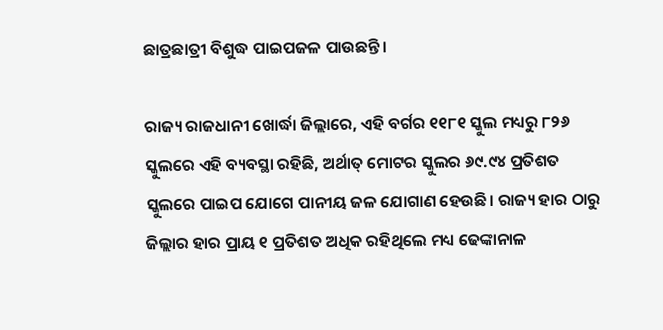ଛାତ୍ରଛାତ୍ରୀ ବିଶୁଦ୍ଧ ପାଇପଜଳ ପାଉଛନ୍ତି ।

ରାଜ୍ୟ ରାଜଧାନୀ ଖୋର୍ଦ୍ଧା ଜିଲ୍ଲାରେ, ଏହି ବର୍ଗର ୧୧୮୧ ସ୍କୁଲ ମଧ୍ୟରୁ ୮୨୬ ସ୍କୁଲରେ ଏହି ବ୍ୟବସ୍ଥା ରହିଛି, ଅର୍ଥାତ୍ ମୋଟର ସ୍କୁଲର ୬୯.୯୪ ପ୍ରତିଶତ ସ୍କୁଲରେ ପାଇପ ଯୋଗେ ପାନୀୟ ଜଳ ଯୋଗାଣ ହେଉଛି। ରାଜ୍ୟ ହାର ଠାରୁ ଜିଲ୍ଲାର ହାର ପ୍ରାୟ ୧ ପ୍ରତିଶତ ଅଧିକ ରହିଥିଲେ ମଧ୍ୟ ଢେଙ୍କାନାଳ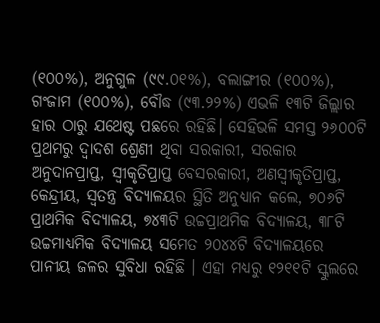(୧୦୦%), ଅନୁଗୁଳ (୯୯.୦୧%), ବଲାଙ୍ଗୀର (୧୦୦%), ଗଂଜାମ (୧୦୦%), ବୌଦ୍ଧ (୯୩.୨୨%) ଏଭଳି ୧୩ଟି ଜିଲ୍ଲାର ହାର ଠାରୁ ଯଥେଷ୍ଟ ପଛରେ ରହିଛି। ସେହିଭଳି ସମସ୍ତ ୨୬୦୦ଟି ପ୍ରଥମରୁ ଦ୍ୱାଦଶ ଶ୍ରେଣୀ ଥିବା ସରକାରୀ, ସରକାର ଅନୁଦାନପ୍ରାପ୍ତ, ସ୍ୱୀକୃତିପ୍ରାପ୍ତ ବେସରକାରୀ, ଅଣସ୍ୱୀକୃତିପ୍ରାପ୍ତ, କେନ୍ଦ୍ରୀୟ, ସ୍ୱତନ୍ତ୍ର ବିଦ୍ୟାଳୟର ସ୍ଥିତି ଅନୁଧ୍ୟାନ କଲେ, ୭୦୬ଟି ପ୍ରାଥମିକ ବିଦ୍ୟାଳୟ, ୭୪୩ଟି ଉଚ୍ଚପ୍ରାଥମିକ ବିଦ୍ୟାଳୟ, ୩୮ଟି ଉଚ୍ଚମାଧ୍ୟମିକ ବିଦ୍ୟାଳୟ ସମେତ ୨୦୪୪ଟି ବିଦ୍ୟାଳୟରେ ପାନୀୟ ଜଳର ସୁବିଧା ରହିଛି । ଏହା ମଧ୍ୟରୁ ୧୨୧୧ଟି ସ୍କୁଲରେ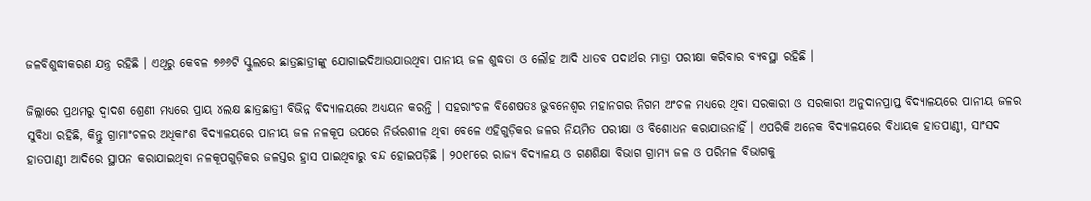ଜଳବିଶୁଦ୍ଧୀକରଣ ଯନ୍ତ୍ର ରହିଛି । ଏଥିରୁ କେବଳ ୭୬୬ଟି ସ୍କୁଲରେ ଛାତ୍ରଛାତ୍ରୀଙ୍କୁ ଯୋଗାଇଦିଆଉଯାଉଥିବା ପାନୀୟ ଜଳ ଶୁଦ୍ଧତା ଓ ଲୌହ ଆଦି ଧାତବ ପଦାର୍ଥର ମାତ୍ରା ପରୀକ୍ଷା କରିବାର ବ୍ୟବସ୍ଥା ରହିଛି ।

ଜିଲ୍ଲାରେ ପ୍ରଥମରୁ ଦ୍ୱାଦଶ ଶ୍ରେଣୀ ମଧ୍ୟରେ ପ୍ରାୟ ୪ଲକ୍ଷ ଛାତ୍ରଛାତ୍ରୀ ବିଭିନ୍ନ ବିଦ୍ୟାଳୟରେ ଅଧ୍ୟୟନ କରନ୍ତି । ସହରାଂଚଳ ବିଶେଷତଃ ଭୁବନେଶ୍ୱର ମହାନଗର ନିଗମ ଅଂଚଳ ମଧ୍ୟରେ ଥିବା ସରକାରୀ ଓ ସରକାରୀ ଅନୁଦାନପ୍ରାପ୍ତ ବିଦ୍ୟାଳୟରେ ପାନୀୟ ଜଳର ସୁବିଧା ରହିଛି, କିନ୍ତୁ ଗ୍ରାମାଂଚଳର ଅଧିକାଂଶ ବିଦ୍ୟାଳୟରେ ପାନୀୟ ଜଳ ନଳକୂପ ଉପରେ ନିର୍ଭରଶୀଳ ଥିବା ବେଳେ ଏହିଗୁଡ଼ିକର ଜଳର ନିୟମିତ ପରୀକ୍ଷା ଓ ବିଶୋଧନ କରାଯାଉନାହିଁ । ଏପରିକି ଅନେକ ବିଦ୍ୟାଳୟରେ ବିଧାୟକ ହାତପାଣ୍ଠୀ, ସାଂସଦ ହାତପାଣ୍ଠୀ ଆଦିରେ ସ୍ଥାପନ କରାଯାଇଥିବା ନଳକୂପଗୁଡ଼ିକର ଜଳସ୍ତର ହ୍ରାସ ପାଇଥିବାରୁ ବନ୍ଦ ହୋଇପଡ଼ିଛି । ୨୦୧୮ରେ ରାଜ୍ୟ ବିଦ୍ୟାଳୟ ଓ ଗଣଶିକ୍ଷା ବିଭାଗ ଗ୍ରାମ୍ୟ ଜଳ ଓ ପରିମଳ ବିଭାଗକୁ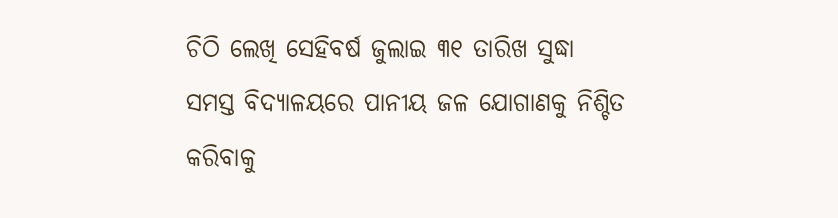ଚିଠି ଲେଖି ସେହିବର୍ଷ ଜୁଲାଇ ୩୧ ତାରିଖ ସୁଦ୍ଧା ସମସ୍ତ ବିଦ୍ୟାଳୟରେ ପାନୀୟ ଜଳ ଯୋଗାଣକୁ ନିଶ୍ଚିତ କରିବାକୁ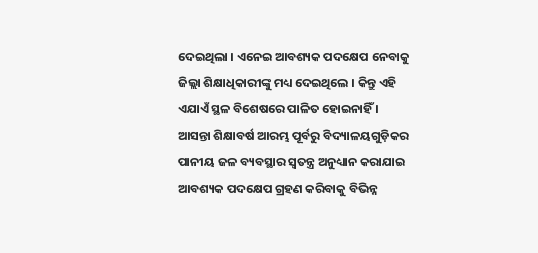ଦେଇଥିଲା । ଏନେଇ ଆବଶ୍ୟକ ପଦକ୍ଷେପ ନେବାକୁ ଜିଲ୍ଲା ଶିକ୍ଷାଧିକାରୀଙ୍କୁ ମଧ୍ୟ ଦେଇଥିଲେ । କିନ୍ତୁ ଏହି ଏଯାଏଁ ସ୍ଥଳ ବିଶେଷରେ ପାଳିତ ହୋଇନାହିଁ । ଆସନ୍ତା ଶିକ୍ଷାବର୍ଷ ଆରମ୍ଭ ପୂର୍ବରୁ ବିଦ୍ୟାଳୟଗୁଡ଼ିକର ପାନୀୟ ଜଳ ବ୍ୟବସ୍ଥାର ସ୍ୱତନ୍ତ୍ର ଅନୁଧ୍ୟାନ କରାଯାଇ ଆବଶ୍ୟକ ପଦକ୍ଷେପ ଗ୍ରହଣ କରିବାକୁ ବିଭିନ୍ନ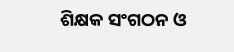ଶିକ୍ଷକ ସଂଗଠନ ଓ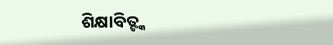ଶିକ୍ଷାବିତ୍ଙ୍କ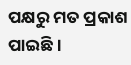ପକ୍ଷରୁ ମତ ପ୍ରକାଶ ପାଇଛି ।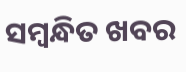ସମ୍ବନ୍ଧିତ ଖବର